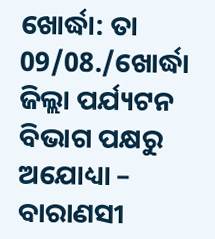ଖୋର୍ଦ୍ଧା: ତା 09/08./ଖୋର୍ଦ୍ଧା ଜିଲ୍ଲା ପର୍ଯ୍ୟଟନ ବିଭାଗ ପକ୍ଷରୁ ଅଯୋଧ୍ୟା – ବାରାଣସୀ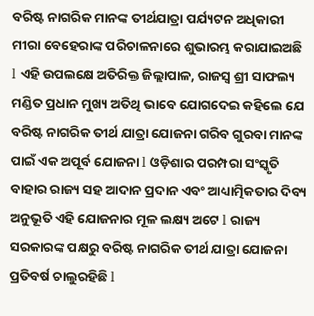ବରିଷ୍ଟ ନାଗରିକ ମାନଙ୍କ ତୀର୍ଥଯାତ୍ରା ପର୍ଯ୍ୟଟନ ଅଧିକାରୀ ମୀରା ବେହେରାଙ୍କ ପରିଚାଳନାରେ ଶୁଭାରମ୍ଭ କରାଯାଇଅଛି l ଏହି ଉପଲକ୍ଷେ ଅତିରିକ୍ତ ଜିଲ୍ଲାପାଳ, ରାଜସ୍ବ ଶ୍ରୀ ସାଫଲ୍ୟ ମଣ୍ଡିତ ପ୍ରଧାନ ମୁଖ୍ୟ ଅତିଥି ଭାବେ ଯୋଗଦେଇ କହିଲେ ଯେ ବରିଷ୍ଟ ନାଗରିକ ତୀର୍ଥ ଯାତ୍ରା ଯୋଜନା ଗରିବ ଗୁରବା ମାନଙ୍କ ପାଇଁ ଏକ ଅପୂର୍ବ ଯୋଜନା l ଓଡ଼ିଶାର ପରମ୍ପରା ସଂସ୍କୃତି ବାହାର ରାଜ୍ୟ ସହ ଆଦାନ ପ୍ରଦାନ ଏବଂ ଆଧ୍ୟାତ୍ମିକତାର ଦିବ୍ୟ ଅନୁଭୂତି ଏହି ଯୋଜନାର ମୂଳ ଲକ୍ଷ୍ୟ ଅଟେ l ରାଜ୍ୟ ସରକାରଙ୍କ ପକ୍ଷରୁ ବରିଷ୍ଟ ନାଗରିକ ତୀର୍ଥ ଯାତ୍ରା ଯୋଜନା ପ୍ରତିବର୍ଷ ଚାଲୁରହିଛି l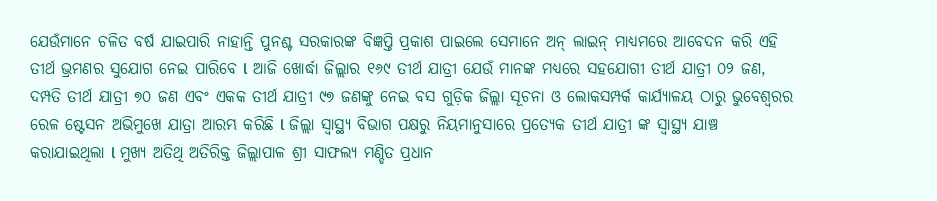ଯେଉଁମାନେ ଚଳିତ ବର୍ଷ ଯାଇପାରି ନାହାନ୍ତି ପୁନଶ୍ଚ ସରକାରଙ୍କ ବିଜ୍ଞପ୍ତି ପ୍ରକାଶ ପାଇଲେ ସେମାନେ ଅନ୍ ଲାଇନ୍ ମାଧ୍ୟମରେ ଆବେଦନ କରି ଏହି ତୀର୍ଥ ଭ୍ରମଣର ସୁଯୋଗ ନେଇ ପାରିବେ l ଆଜି ଖୋର୍ଦ୍ଧା ଜିଲ୍ଲାର ୧୬୯ ତୀର୍ଥ ଯାତ୍ରୀ ଯେଉଁ ମାନଙ୍କ ମଧ୍ୟରେ ସହଯୋଗୀ ତୀର୍ଥ ଯାତ୍ରୀ ୦୨ ଜଣ, ଦମ୍ପତି ତୀର୍ଥ ଯାତ୍ରୀ ୭୦ ଜଣ ଏବଂ ଏକକ ତୀର୍ଥ ଯାତ୍ରୀ ୯୭ ଜଣଙ୍କୁ ନେଇ ବସ ଗୁଡ଼ିକ ଜିଲ୍ଲା ସୂଚନା ଓ ଲୋକସମ୍ପର୍କ କାର୍ଯ୍ୟାଳୟ ଠାରୁ ଭୁବେଶ୍ଵରର ରେଳ ଷ୍ଟେସନ ଅଭିମୁଖେ ଯାତ୍ରା ଆରମ୍ଭ କରିଛି l ଜିଲ୍ଲା ସ୍ୱାସ୍ଥ୍ୟ ବିଭାଗ ପକ୍ଷରୁ ନିୟମାନୁସାରେ ପ୍ରତ୍ୟେକ ତୀର୍ଥ ଯାତ୍ରୀ ଙ୍କ ସ୍ୱାସ୍ଥ୍ୟ ଯାଞ୍ଚ କରାଯାଇଥିଲା l ମୁଖ୍ୟ ଅତିଥି ଅତିରିକ୍ତ ଜିଲ୍ଲାପାଳ ଶ୍ରୀ ସାଫଲ୍ୟ ମଣ୍ଡିତ ପ୍ରଧାନ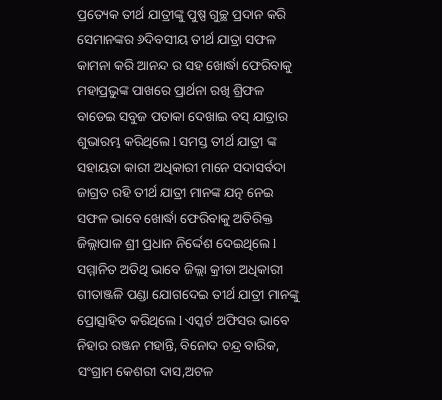ପ୍ରତ୍ୟେକ ତୀର୍ଥ ଯାତ୍ରୀଙ୍କୁ ପୁଷ୍ପ ଗୁଚ୍ଛ ପ୍ରଦାନ କରି ସେମାନଙ୍କର ୬ଦିବସୀୟ ତୀର୍ଥ ଯାତ୍ରା ସଫଳ କାମନା କରି ଆନନ୍ଦ ର ସହ ଖୋର୍ଦ୍ଧା ଫେରିବାକୁ ମହାପ୍ରଭୁଙ୍କ ପାଖରେ ପ୍ରାର୍ଥନା ରଖି ଶ୍ରିଫଳ ବାଡେଇ ସବୁଜ ପତାକା ଦେଖାଇ ବସ୍ ଯାତ୍ରାର ଶୁଭାରମ୍ଭ କରିଥିଲେ l ସମସ୍ତ ତୀର୍ଥ ଯାତ୍ରୀ ଙ୍କ ସହାୟତା କାରୀ ଅଧିକାରୀ ମାନେ ସଦାସର୍ବଦା ଜାଗ୍ରତ ରହି ତୀର୍ଥ ଯାତ୍ରୀ ମାନଙ୍କ ଯତ୍ନ ନେଇ ସଫଳ ଭାବେ ଖୋର୍ଦ୍ଧା ଫେରିବାକୁ ଅତିରିକ୍ତ ଜିଲ୍ଲାପାଳ ଶ୍ରୀ ପ୍ରଧାନ ନିର୍ଦ୍ଦେଶ ଦେଇଥିଲେ l ସମ୍ମାନିତ ଅତିଥି ଭାବେ ଜିଲ୍ଲା କ୍ରୀଡା ଅଧିକାରୀ ଗୀତାଞ୍ଜଳି ପଣ୍ଡା ଯୋଗଦେଇ ତୀର୍ଥ ଯାତ୍ରୀ ମାନଙ୍କୁ ପ୍ରୋତ୍ସାହିତ କରିଥିଲେ l ଏସ୍କର୍ଟ ଅଫିସର ଭାବେ ନିହାର ରଞ୍ଜନ ମହାନ୍ତି, ବିନୋଦ ଚନ୍ଦ୍ର ବାରିକ, ସଂଗ୍ରାମ କେଶରୀ ଦାସ,ଅଟଳ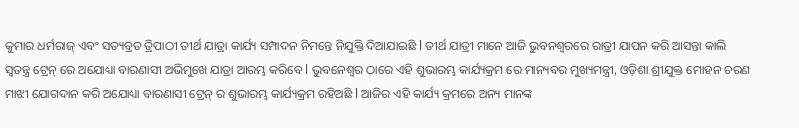କୁମାର ଧର୍ମରାଜ୍ ଏବଂ ସତ୍ୟବ୍ରତ ତ୍ରିପାଠୀ ତୀର୍ଥ ଯାତ୍ରା କାର୍ଯ୍ୟ ସମ୍ପାଦନ ନିମନ୍ତେ ନିଯୁକ୍ତି ଦିଆଯାଇଛି l ତୀର୍ଥ ଯାତ୍ରୀ ମାନେ ଆଜି ଭୁବନଶ୍ବରରେ ରାତ୍ରୀ ଯାପନ କରି ଆସନ୍ତା କାଲି ସ୍ଵତନ୍ତ୍ର ଟ୍ରେନ୍ ରେ ଅଯୋଧ୍ୟା ବାରଣାସୀ ଅଭିମୁଖେ ଯାତ୍ରା ଆରମ୍ଭ କରିବେ l ଭୁବନେଶ୍ୱର ଠାରେ ଏହି ଶୁଭାରମ୍ଭ କାର୍ଯ୍ୟକ୍ରମ ରେ ମାନ୍ୟବର ମୁଖ୍ୟମନ୍ତ୍ରୀ, ଓଡ଼ିଶା ଶ୍ରୀଯୁକ୍ତ ମୋହନ ଚରଣ ମାଝୀ ଯୋଗଦାନ କରି ଅଯୋଧ୍ୟା ବାରଣାସୀ ଟ୍ରେନ୍ ର ଶୁଭାରମ୍ଭ କାର୍ଯ୍ୟକ୍ରମ ରହିଅଛି l ଆଜିର ଏହି କାର୍ଯ୍ୟ କ୍ରମରେ ଅନ୍ୟ ମାନଙ୍କ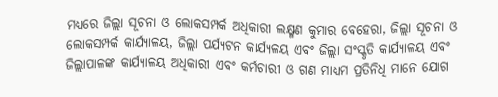ମଧ୍ୟରେ ଜିଲ୍ଲା ସୂଚନା ଓ ଲୋକସମ୍ପର୍କ ଅଧିକାରୀ ଲକ୍ଷ୍ମଣ କୁମାର ବେହେରା, ଜିଲ୍ଲା ସୂଚନା ଓ ଲୋକସମ୍ପର୍କ କାର୍ଯ୍ୟାଳୟ, ଜିଲ୍ଲା ପର୍ଯ୍ୟଟନ କାର୍ଯ୍ୟଳୟ ଏବଂ ଜିଲ୍ଲା ସଂସ୍କୃତି କାର୍ଯ୍ୟାଳୟ ଏବଂ ଜିଲ୍ଲାପାଳଙ୍କ କାର୍ଯ୍ୟାଳୟ ଅଧିକାରୀ ଏବଂ କର୍ମଚାରୀ ଓ ଗଣ ମାଧ୍ୟମ ପ୍ରତିନିଧି ମାନେ ଯୋଗ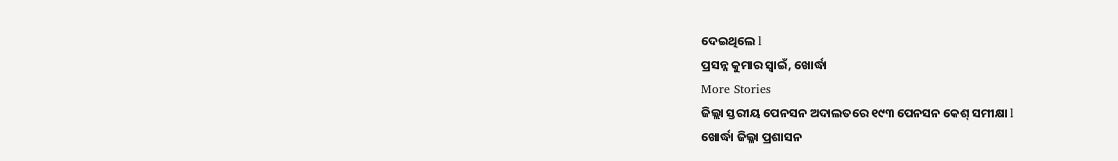ଦେଇଥିଲେ l
ପ୍ରସନ୍ନ କୁମାର ସ୍ବାଇଁ, ଖୋର୍ଦ୍ଧା
More Stories
ଜିଲ୍ଲା ସ୍ତରୀୟ ପେନସନ ଅଦାଲତରେ ୧୯୩ ପେନସନ କେଶ୍ ସମୀକ୍ଷା l
ଖୋର୍ଦ୍ଧା ଜିଲ୍ଳା ପ୍ରଶାସନ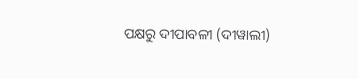ପକ୍ଷରୁ ଦୀପାବଳୀ (ଦୀୱାଲୀ)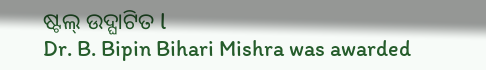ଷ୍ଟଲ୍ ଉଦ୍ଘାଟିତ l
Dr. B. Bipin Bihari Mishra was awarded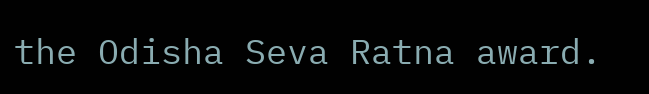the Odisha Seva Ratna award.